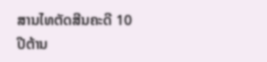ສານໄທຕັດສີນຄະດີ 10 ປີຕ້ານ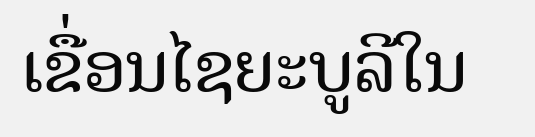ເຂື່ອນໄຊຍະບູລີໃນ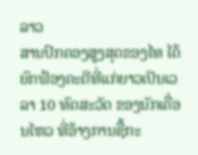ລາວ
ສານປົກຄອງສູງສຸດຂອງໄທ ໄດ້ຍົກຟ້ອງຄະດີທີ່ແກ່ຍາວເປັນເວລາ 10 ທົດສະວັດ ຂອງນັກເຄື່ອນໄຫວ ທີ່ອ້າງການຊື້ກະ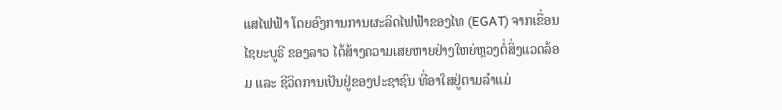ແສໄຟຟ້າ ໂດຍອົງການການຜະລິດໄຟຟ້າຂອງໄທ (EGAT) ຈາກເຂື່ອນໄຊຍະບູຣີ ຂອງລາວ ໄດ້ສ້າງຄວາມເສຍຫາຍຢ່າງໃຫຍ່ຫຼວງຕໍ່ສິ່ງແວດລ້ອມ ແລະ ຊີວິດການເປັນຢູ່ຂອງປະຊາຊົນ ທີ່ອາໃສຢູ່ຕາມລຳແມ່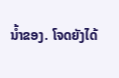ນ້ຳຂອງ. ໂຈດຍັງໄດ້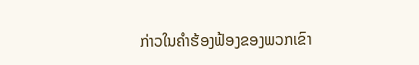ກ່າວໃນຄໍາຮ້ອງຟ້ອງຂອງພວກເຂົາ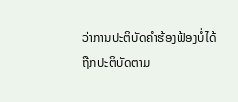ວ່າການປະຕິບັດຄຳຮ້ອງຟ້ອງບໍ່ໄດ້ຖືກປະຕິບັດຕາມ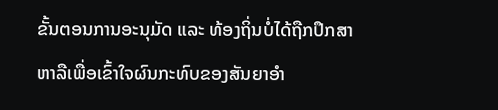ຂັ້ນຕອນການອະນຸມັດ ແລະ ທ້ອງຖິ່ນບໍ່ໄດ້ຖືກປຶກສາຫາລືເພື່ອເຂົ້າໃຈຜົນກະທົບຂອງສັນຍາອໍາ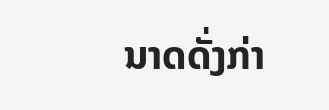ນາດດັ່ງກ່າ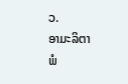ວ.
ອາມະລິຕາ ພໍ